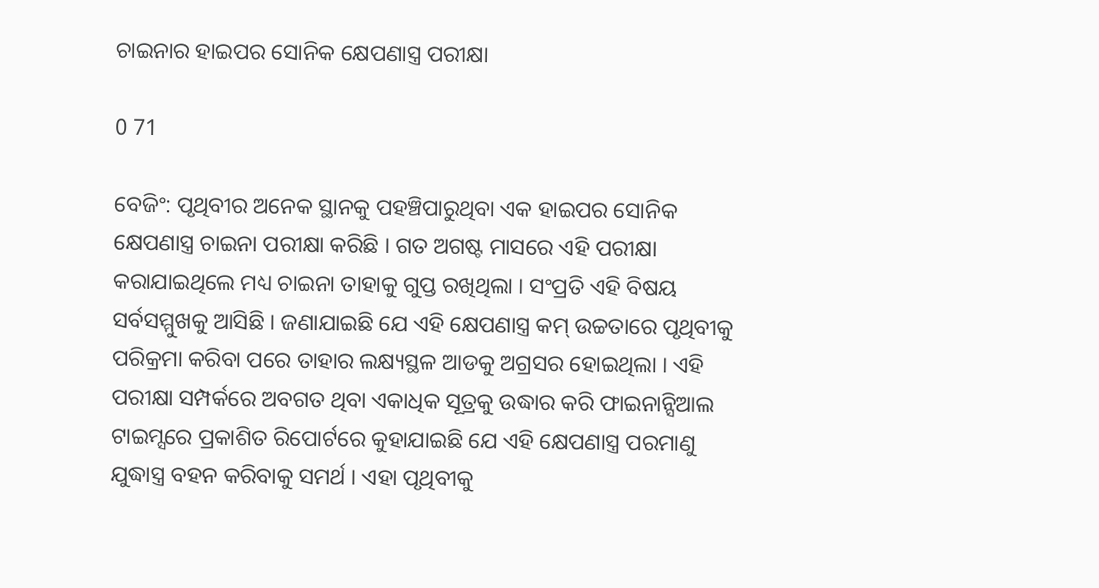ଚାଇନାର ହାଇପର ସୋନିକ କ୍ଷେପଣାସ୍ତ୍ର ପରୀକ୍ଷା

0 71

ବେଜିଂ: ପୃଥିବୀର ଅନେକ ସ୍ଥାନକୁ ପହଞ୍ଚିପାରୁଥିବା ଏକ ହାଇପର ସୋନିକ କ୍ଷେପଣାସ୍ତ୍ର ଚାଇନା ପରୀକ୍ଷା କରିଛି । ଗତ ଅଗଷ୍ଟ ମାସରେ ଏହି ପରୀକ୍ଷା କରାଯାଇଥିଲେ ମଧ୍ୟ ଚାଇନା ତାହାକୁ ଗୁପ୍ତ ରଖିଥିଲା । ସଂପ୍ରତି ଏହି ବିଷୟ ସର୍ବସମ୍ମୁଖକୁ ଆସିଛି । ଜଣାଯାଇଛି ଯେ ଏହି କ୍ଷେପଣାସ୍ତ୍ର କମ୍‍ ଉଚ୍ଚତାରେ ପୃଥିବୀକୁ ପରିକ୍ରମା କରିବା ପରେ ତାହାର ଲକ୍ଷ୍ୟସ୍ଥଳ ଆଡକୁ ଅଗ୍ରସର ହୋଇଥିଲା । ଏହି ପରୀକ୍ଷା ସମ୍ପର୍କରେ ଅବଗତ ଥିବା ଏକାଧିକ ସୂତ୍ରକୁ ଉଦ୍ଧାର କରି ଫାଇନାନ୍ସିଆଲ ଟାଇମ୍ସରେ ପ୍ରକାଶିତ ରିପୋର୍ଟରେ କୁହାଯାଇଛି ଯେ ଏହି କ୍ଷେପଣାସ୍ତ୍ର ପରମାଣୁ ଯୁଦ୍ଧାସ୍ତ୍ର ବହନ କରିବାକୁ ସମର୍ଥ । ଏହା ପୃଥିବୀକୁ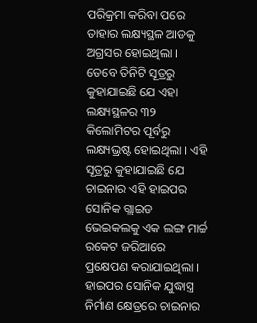ପରିକ୍ରମା କରିବା ପରେ ତାହାର ଲକ୍ଷ୍ୟସ୍ଥଳ ଆଡକୁ ଅଗ୍ରସର ହୋଇଥିଲା । ତେବେ ତିନିଟି ସୂତ୍ରରୁ କୁହାଯାଇଛି ଯେ ଏହା ଲକ୍ଷ୍ୟସ୍ଥଳର ୩୨ କିଲୋମିଟର ପୂର୍ବରୁ ଲକ୍ଷ୍ୟଭ୍ରଷ୍ଟ ହୋଇଥିଲା । ଏହି ସୂତ୍ରରୁ କୁହାଯାଇଛି ଯେ ଚାଇନାର ଏହି ହାଇପର ସୋନିକ ଗ୍ଲାଇଡ ଭେଇକଲକୁ ଏକ ଲଙ୍ଗ ମାର୍ଚ୍ଚ ରକେଟ ଜରିଆରେ ପ୍ରକ୍ଷେପଣ କରାଯାଇଥିଲା । ହାଇପର ସୋନିକ ଯୁଦ୍ଧାସ୍ତ୍ର ନିର୍ମାଣ କ୍ଷେତ୍ରରେ ଚାଇନାର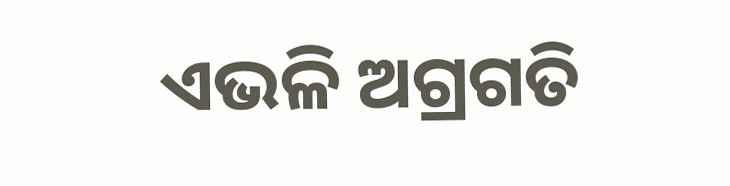ଏଭଳି ଅଗ୍ରଗତି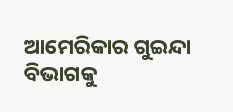ଆମେରିକାର ଗୁଇନ୍ଦା ବିଭାଗକୁ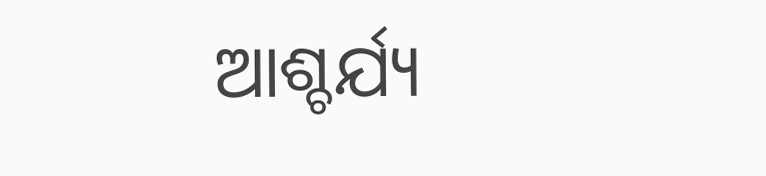ଆଶ୍ଚର୍ଯ୍ୟ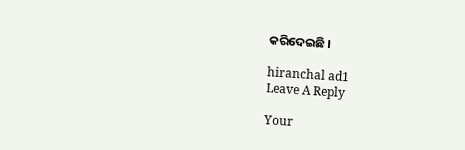କରିଦେଇଛି ।

hiranchal ad1
Leave A Reply

Your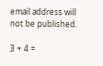email address will not be published.

3 + 4 =